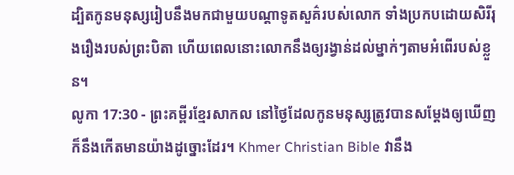ដ្បិតកូនមនុស្សរៀបនឹងមកជាមួយបណ្ដាទូតសួគ៌របស់លោក ទាំងប្រកបដោយសិរីរុងរឿងរបស់ព្រះបិតា ហើយពេលនោះលោកនឹងឲ្យរង្វាន់ដល់ម្នាក់ៗតាមអំពើរបស់ខ្លួន។
លូកា 17:30 - ព្រះគម្ពីរខ្មែរសាកល នៅថ្ងៃដែលកូនមនុស្សត្រូវបានសម្ដែងឲ្យឃើញ ក៏នឹងកើតមានយ៉ាងដូច្នោះដែរ។ Khmer Christian Bible វានឹង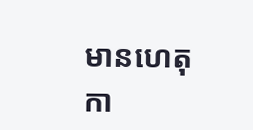មានហេតុកា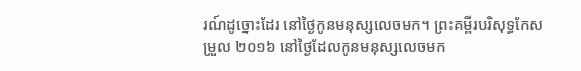រណ៍ដូច្នោះដែរ នៅថ្ងៃកូនមនុស្សលេចមក។ ព្រះគម្ពីរបរិសុទ្ធកែសម្រួល ២០១៦ នៅថ្ងៃដែលកូនមនុស្សលេចមក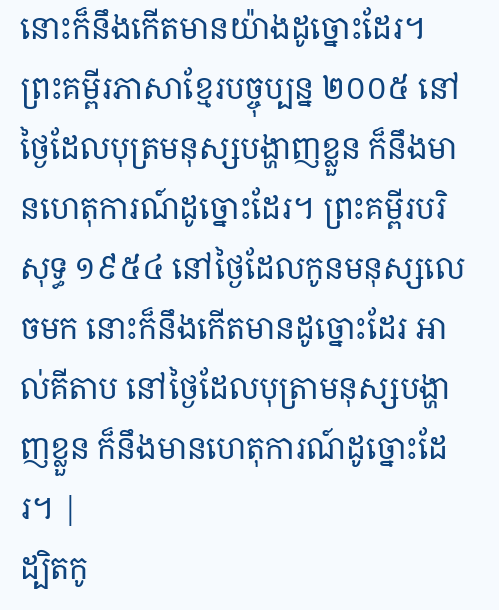នោះក៏នឹងកើតមានយ៉ាងដូច្នោះដែរ។ ព្រះគម្ពីរភាសាខ្មែរបច្ចុប្បន្ន ២០០៥ នៅថ្ងៃដែលបុត្រមនុស្សបង្ហាញខ្លួន ក៏នឹងមានហេតុការណ៍ដូច្នោះដែរ។ ព្រះគម្ពីរបរិសុទ្ធ ១៩៥៤ នៅថ្ងៃដែលកូនមនុស្សលេចមក នោះក៏នឹងកើតមានដូច្នោះដែរ អាល់គីតាប នៅថ្ងៃដែលបុត្រាមនុស្សបង្ហាញខ្លួន ក៏នឹងមានហេតុការណ៍ដូច្នោះដែរ។ |
ដ្បិតកូ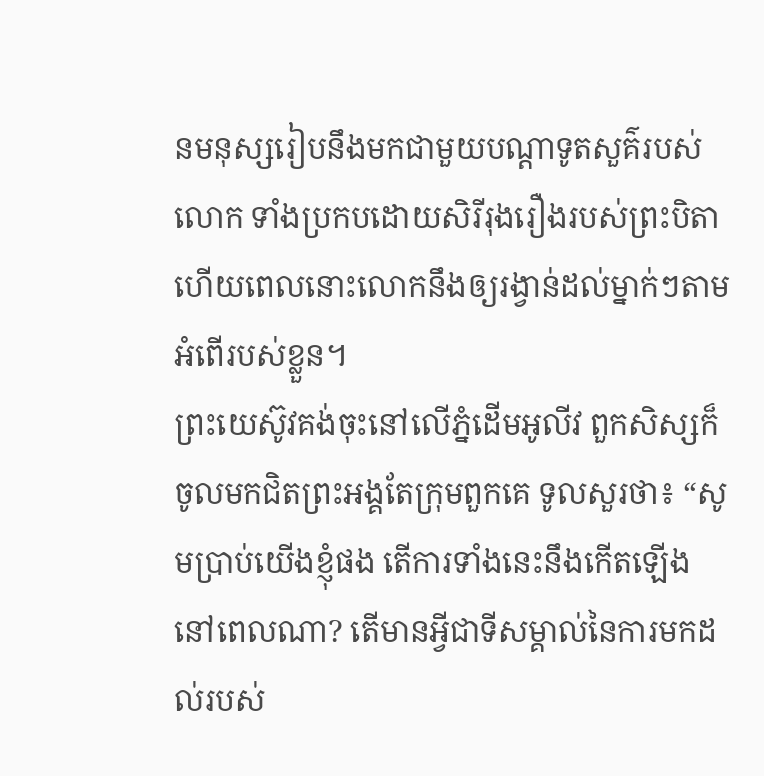នមនុស្សរៀបនឹងមកជាមួយបណ្ដាទូតសួគ៌របស់លោក ទាំងប្រកបដោយសិរីរុងរឿងរបស់ព្រះបិតា ហើយពេលនោះលោកនឹងឲ្យរង្វាន់ដល់ម្នាក់ៗតាមអំពើរបស់ខ្លួន។
ព្រះយេស៊ូវគង់ចុះនៅលើភ្នំដើមអូលីវ ពួកសិស្សក៏ចូលមកជិតព្រះអង្គតែក្រុមពួកគេ ទូលសួរថា៖ “សូមប្រាប់យើងខ្ញុំផង តើការទាំងនេះនឹងកើតឡើងនៅពេលណា? តើមានអ្វីជាទីសម្គាល់នៃការមកដល់របស់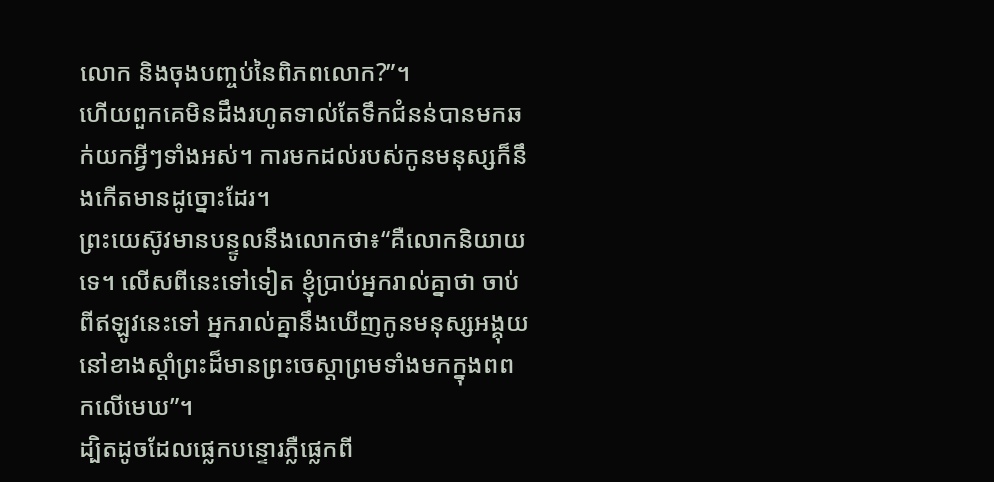លោក និងចុងបញ្ចប់នៃពិភពលោក?”។
ហើយពួកគេមិនដឹងរហូតទាល់តែទឹកជំនន់បានមកឆក់យកអ្វីៗទាំងអស់។ ការមកដល់របស់កូនមនុស្សក៏នឹងកើតមានដូច្នោះដែរ។
ព្រះយេស៊ូវមានបន្ទូលនឹងលោកថា៖“គឺលោកនិយាយទេ។ លើសពីនេះទៅទៀត ខ្ញុំប្រាប់អ្នករាល់គ្នាថា ចាប់ពីឥឡូវនេះទៅ អ្នករាល់គ្នានឹងឃើញកូនមនុស្សអង្គុយនៅខាងស្ដាំព្រះដ៏មានព្រះចេស្ដាព្រមទាំងមកក្នុងពពកលើមេឃ”។
ដ្បិតដូចដែលផ្លេកបន្ទោរភ្លឺផ្លេកពី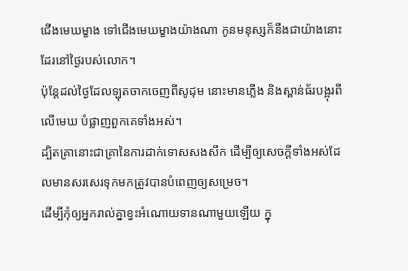ជើងមេឃម្ខាង ទៅជើងមេឃម្ខាងយ៉ាងណា កូនមនុស្សក៏នឹងជាយ៉ាងនោះដែរនៅថ្ងៃរបស់លោក។
ប៉ុន្តែដល់ថ្ងៃដែលឡុតចាកចេញពីសូដុម នោះមានភ្លើង និងស្ពាន់ធ័របង្អុរពីលើមេឃ បំផ្លាញពួកគេទាំងអស់។
ដ្បិតគ្រានោះជាគ្រានៃការដាក់ទោសសងសឹក ដើម្បីឲ្យសេចក្ដីទាំងអស់ដែលមានសរសេរទុកមកត្រូវបានបំពេញឲ្យសម្រេច។
ដើម្បីកុំឲ្យអ្នករាល់គ្នាខ្វះអំណោយទានណាមួយឡើយ ក្នុ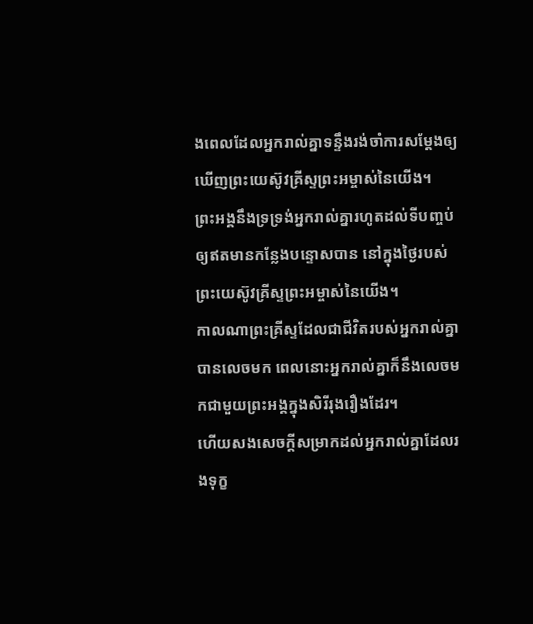ងពេលដែលអ្នករាល់គ្នាទន្ទឹងរង់ចាំការសម្ដែងឲ្យឃើញព្រះយេស៊ូវគ្រីស្ទព្រះអម្ចាស់នៃយើង។
ព្រះអង្គនឹងទ្រទ្រង់អ្នករាល់គ្នារហូតដល់ទីបញ្ចប់ ឲ្យឥតមានកន្លែងបន្ទោសបាន នៅក្នុងថ្ងៃរបស់ព្រះយេស៊ូវគ្រីស្ទព្រះអម្ចាស់នៃយើង។
កាលណាព្រះគ្រីស្ទដែលជាជីវិតរបស់អ្នករាល់គ្នាបានលេចមក ពេលនោះអ្នករាល់គ្នាក៏នឹងលេចមកជាមួយព្រះអង្គក្នុងសិរីរុងរឿងដែរ។
ហើយសងសេចក្ដីសម្រាកដល់អ្នករាល់គ្នាដែលរងទុក្ខ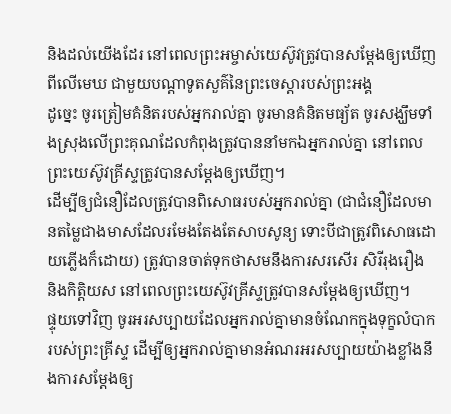និងដល់យើងដែរ នៅពេលព្រះអម្ចាស់យេស៊ូវត្រូវបានសម្ដែងឲ្យឃើញពីលើមេឃ ជាមួយបណ្ដាទូតសួគ៌នៃព្រះចេស្ដារបស់ព្រះអង្គ
ដូច្នេះ ចូរត្រៀមគំនិតរបស់អ្នករាល់គ្នា ចូរមានគំនិតមធ្យ័ត ចូរសង្ឃឹមទាំងស្រុងលើព្រះគុណដែលកំពុងត្រូវបាននាំមកឯអ្នករាល់គ្នា នៅពេលព្រះយេស៊ូវគ្រីស្ទត្រូវបានសម្ដែងឲ្យឃើញ។
ដើម្បីឲ្យជំនឿដែលត្រូវបានពិសោធរបស់អ្នករាល់គ្នា (ជាជំនឿដែលមានតម្លៃជាងមាសដែលរមែងតែងតែសាបសូន្យ ទោះបីជាត្រូវពិសោធដោយភ្លើងក៏ដោយ) ត្រូវបានចាត់ទុកថាសមនឹងការសរសើរ សិរីរុងរឿង និងកិត្តិយស នៅពេលព្រះយេស៊ូវគ្រីស្ទត្រូវបានសម្ដែងឲ្យឃើញ។
ផ្ទុយទៅវិញ ចូរអរសប្បាយដែលអ្នករាល់គ្នាមានចំណែកក្នុងទុក្ខលំបាករបស់ព្រះគ្រីស្ទ ដើម្បីឲ្យអ្នករាល់គ្នាមានអំណរអរសប្បាយយ៉ាងខ្លាំងនឹងការសម្ដែងឲ្យ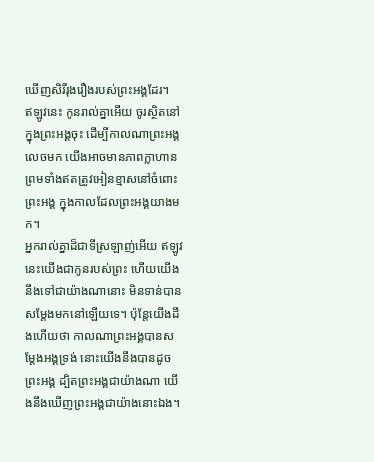ឃើញសិរីរុងរឿងរបស់ព្រះអង្គដែរ។
ឥឡូវនេះ កូនរាល់គ្នាអើយ ចូរស្ថិតនៅក្នុងព្រះអង្គចុះ ដើម្បីកាលណាព្រះអង្គលេចមក យើងអាចមានភាពក្លាហាន ព្រមទាំងឥតត្រូវអៀនខ្មាសនៅចំពោះព្រះអង្គ ក្នុងកាលដែលព្រះអង្គយាងមក។
អ្នករាល់គ្នាដ៏ជាទីស្រឡាញ់អើយ ឥឡូវនេះយើងជាកូនរបស់ព្រះ ហើយយើងនឹងទៅជាយ៉ាងណានោះ មិនទាន់បានសម្ដែងមកនៅឡើយទេ។ ប៉ុន្តែយើងដឹងហើយថា កាលណាព្រះអង្គបានសម្ដែងអង្គទ្រង់ នោះយើងនឹងបានដូចព្រះអង្គ ដ្បិតព្រះអង្គជាយ៉ាងណា យើងនឹងឃើញព្រះអង្គជាយ៉ាងនោះឯង។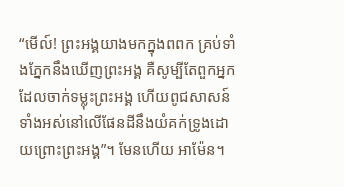“មើល៍! ព្រះអង្គយាងមកក្នុងពពក គ្រប់ទាំងភ្នែកនឹងឃើញព្រះអង្គ គឺសូម្បីតែពួកអ្នកដែលចាក់ទម្លុះព្រះអង្គ ហើយពូជសាសន៍ទាំងអស់នៅលើផែនដីនឹងយំគក់ទ្រូងដោយព្រោះព្រះអង្គ”។ មែនហើយ អាម៉ែន។